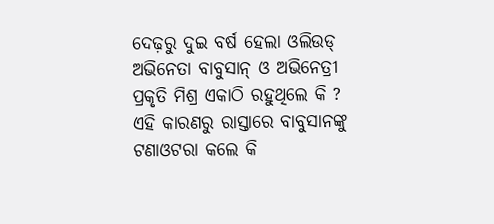ଦେଢ଼ରୁ ଦୁଇ ବର୍ଷ ହେଲା ଓଲିଉଡ୍ ଅଭିନେତା ବାବୁସାନ୍ ଓ ଅଭିନେତ୍ରୀ ପ୍ରକୃତି ମିଶ୍ର ଏକାଠି ରହୁଥିଲେ କି ? ଏହି କାରଣରୁ ରାସ୍ତାରେ ବାବୁସାନଙ୍କୁ ଟଣାଓଟରା କଲେ କି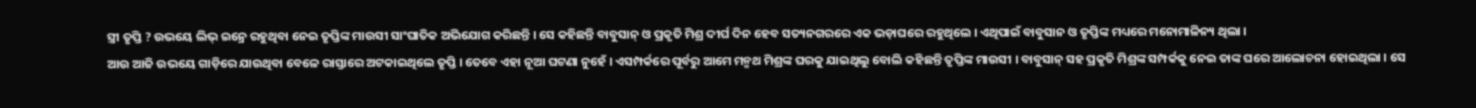ସ୍ତ୍ରୀ ତୃପ୍ତି ? ଉଭୟେ ଲିଭ୍ ଇନ୍ରେ ରହୁଥିବା ନେଇ ତୃପ୍ତିଙ୍କ ମାଉସୀ ସାଂଘାତିକ ଅଭିଯୋଗ କରିଛନ୍ତି । ସେ କହିଛନ୍ତି ବାବୁସାନ୍ ଓ ପ୍ରକୃତି ମିଶ୍ର ଦୀର୍ଘ ଦିନ ହେବ ସତ୍ୟନଗରରେ ଏକ ଭଡ଼ାଘରେ ରହୁଥିଲେ । ଏଥିପାଇଁ ବାବୁସାନ ଓ ତୃପ୍ତିଙ୍କ ମଧ୍ୟରେ ମନୋମାଳିନ୍ୟ ଥିଲା ।
ଆଉ ଆଜି ଉଭୟେ ଗାଡ଼ିରେ ଯାଉଥିବା ବେଳେ ରାସ୍ତାରେ ଅଟକାଇଥିଲେ ତୃପ୍ତି । ତେବେ ଏହା ନୂଆ ଘଟଣା ନୁହେଁ । ଏସମ୍ପର୍କରେ ପୂର୍ବରୁ ଆମେ ମନ୍ମଥ ମିଶ୍ରଙ୍କ ଘରକୁ ଯାଇଥିଲୁ ବୋଲି କହିଛନ୍ତି ତୃପ୍ତିଙ୍କ ମାଉସୀ । ବାବୁସାନ୍ ସହ ପ୍ରକୃତି ମିଶ୍ରଙ୍କ ସମ୍ପର୍କକୁ ନେଇ ତାଙ୍କ ଘରେ ଆଲୋଚନା ହୋଇଥିଲା । ସେ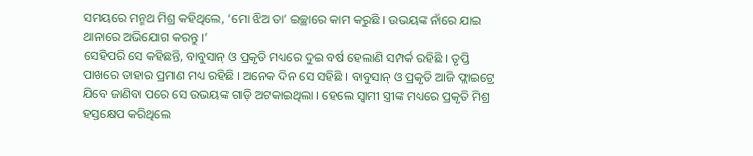ସମୟରେ ମନ୍ମଥ ମିଶ୍ର କହିଥିଲେ, ‘ମୋ ଝିଅ ତା’ ଇଚ୍ଛାରେ କାମ କରୁଛି । ଉଭୟଙ୍କ ନାଁରେ ଯାଇ ଥାନାରେ ଅଭିଯୋଗ କରନ୍ତୁ ।’
ସେହିପରି ସେ କହିଛନ୍ତି, ବାବୁସାନ୍ ଓ ପ୍ରକୃତି ମଧ୍ୟରେ ଦୁଇ ବର୍ଷ ହେଲାଣି ସମ୍ପର୍କ ରହିଛି । ତୃପ୍ତି ପାଖରେ ତାହାର ପ୍ରମାଣ ମଧ୍ୟ ରହିଛି । ଅନେକ ଦିନ ସେ ସହିଛି । ବାବୁସାନ୍ ଓ ପ୍ରକୃତି ଆଜି ଫ୍ଲାଇଟ୍ରେ ଯିବେ ଜାଣିବା ପରେ ସେ ଉଭୟଙ୍କ ଗାଡ଼ି ଅଟକାଇଥିଲା । ହେଲେ ସ୍ୱାମୀ ସ୍ତ୍ରୀଙ୍କ ମଧ୍ୟରେ ପ୍ରକୃତି ମିଶ୍ର ହସ୍ତକ୍ଷେପ କରିଥିଲେ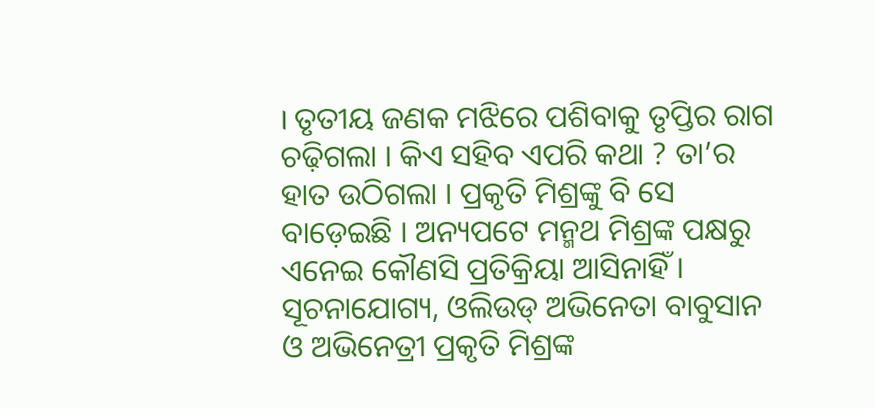। ତୃତୀୟ ଜଣକ ମଝିରେ ପଶିବାକୁ ତୃପ୍ତିର ରାଗ ଚଢ଼ିଗଲା । କିଏ ସହିବ ଏପରି କଥା ? ତା’ର ହାତ ଉଠିଗଲା । ପ୍ରକୃତି ମିଶ୍ରଙ୍କୁ ବି ସେ ବାଡ଼େଇଛି । ଅନ୍ୟପଟେ ମନ୍ମଥ ମିଶ୍ରଙ୍କ ପକ୍ଷରୁ ଏନେଇ କୌଣସି ପ୍ରତିକ୍ରିୟା ଆସିନାହିଁ ।
ସୂଚନାଯୋଗ୍ୟ, ଓଲିଉଡ୍ ଅଭିନେତା ବାବୁସାନ ଓ ଅଭିନେତ୍ରୀ ପ୍ରକୃତି ମିଶ୍ରଙ୍କ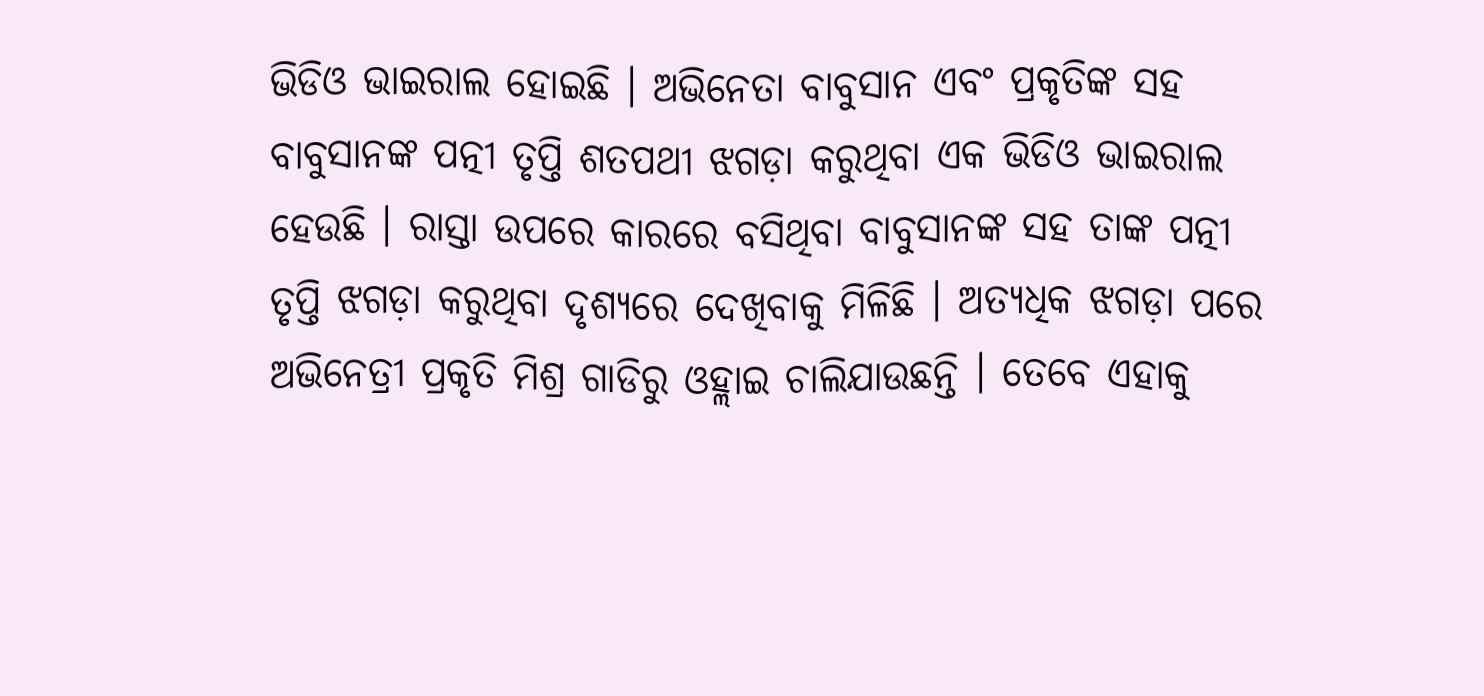ଭିଡିଓ ଭାଇରାଲ ହୋଇଛି । ଅଭିନେତା ବାବୁସାନ ଏବଂ ପ୍ରକୃତିଙ୍କ ସହ ବାବୁସାନଙ୍କ ପତ୍ନୀ ତୃପ୍ତି ଶତପଥୀ ଝଗଡ଼ା କରୁଥିବା ଏକ ଭିଡିଓ ଭାଇରାଲ ହେଉଛି । ରାସ୍ତା ଉପରେ କାରରେ ବସିଥିବା ବାବୁସାନଙ୍କ ସହ ତାଙ୍କ ପତ୍ନୀ ତୃପ୍ତି ଝଗଡ଼ା କରୁଥିବା ଦୃଶ୍ୟରେ ଦେଖିବାକୁ ମିଳିଛି । ଅତ୍ୟଧିକ ଝଗଡ଼ା ପରେ ଅଭିନେତ୍ରୀ ପ୍ରକୃତି ମିଶ୍ର ଗାଡିରୁ ଓହ୍ଲାଇ ଚାଲିଯାଉଛନ୍ତି । ତେବେ ଏହାକୁ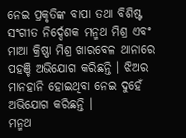ନେଇ ପ୍ରକୃତିଙ୍କ ବାପା ତଥା ବିଶିଷ୍ଟ ସଂଗୀତ ନିର୍ଦ୍ଦେଶକ ମନ୍ମଥ ମିଶ୍ର ଏବଂ ମାଆ କ୍ରିଷ୍ଣା ମିଶ୍ର ଖାରବେଳ ଥାନାରେ ପହଞ୍ଚି ଅଭିଯୋଗ କରିଛନ୍ତି । ଝିଅର ମାନହାନି ହୋଇଥିବା ନେଇ ଦୁହେଁ ଅଭିଯୋଗ କରିଛନ୍ତି ।
ମନ୍ମଥ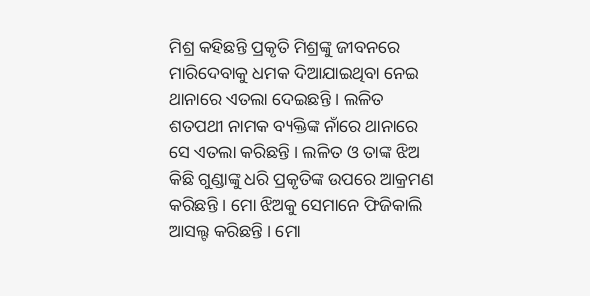ମିଶ୍ର କହିଛନ୍ତି ପ୍ରକୃତି ମିଶ୍ରଙ୍କୁ ଜୀବନରେ ମାରିଦେବାକୁ ଧମକ ଦିଆଯାଇଥିବା ନେଇ ଥାନାରେ ଏତଲା ଦେଇଛନ୍ତି । ଲଳିତ ଶତପଥୀ ନାମକ ବ୍ୟକ୍ତିଙ୍କ ନାଁରେ ଥାନାରେ ସେ ଏତଲା କରିଛନ୍ତି । ଲଳିତ ଓ ତାଙ୍କ ଝିଅ କିଛି ଗୁଣ୍ଡାଙ୍କୁ ଧରି ପ୍ରକୃତିଙ୍କ ଉପରେ ଆକ୍ରମଣ କରିଛନ୍ତି । ମୋ ଝିଅକୁ ସେମାନେ ଫିଜିକାଲି ଆସଲ୍ଟ କରିଛନ୍ତି । ମୋ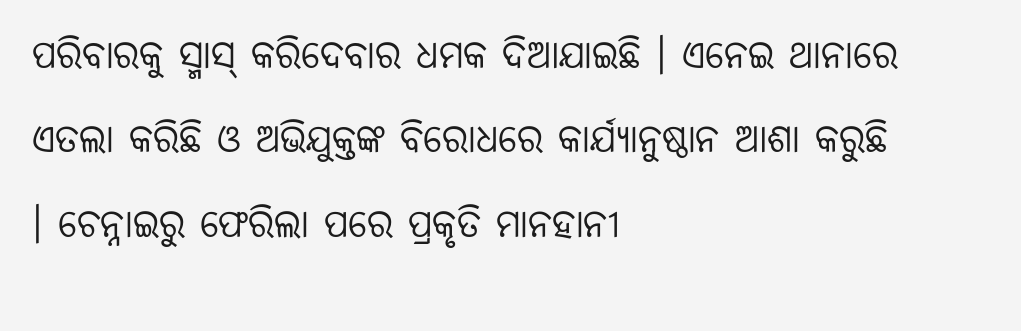ପରିବାରକୁ ସ୍ମାସ୍ କରିଦେବାର ଧମକ ଦିଆଯାଇଛି । ଏନେଇ ଥାନାରେ ଏତଲା କରିଛି ଓ ଅଭିଯୁକ୍ତଙ୍କ ବିରୋଧରେ କାର୍ଯ୍ୟାନୁଷ୍ଠାନ ଆଶା କରୁଛି । ଚେନ୍ନାଇରୁ ଫେରିଲା ପରେ ପ୍ରକୃତି ମାନହାନୀ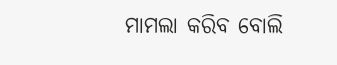ମାମଲା କରିବ ବୋଲି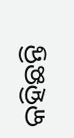କହିଛନ୍ତି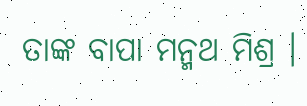ତାଙ୍କ ବାପା ମନ୍ମଥ ମିଶ୍ର ।